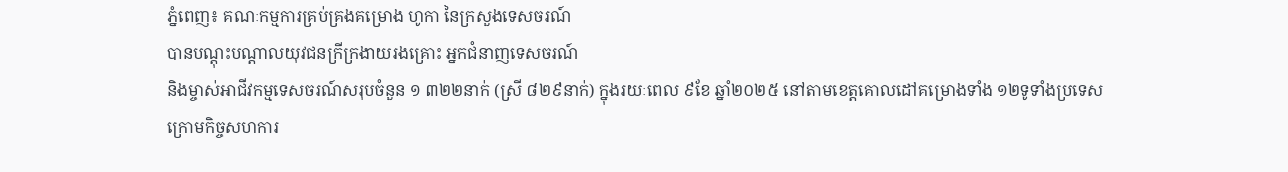ភ្នំពេញ៖ គណៈកម្មការគ្រប់គ្រងគម្រោង ហូកា នៃក្រសួងទេសចរណ៍
បានបណ្តុះបណ្តាលយុវជនក្រីក្រងាយរងគ្រោះ អ្នកជំនាញទេសចរណ៍
និងម្ចាស់អាជីវកម្មទេសចរណ៍សរុបចំនួន ១ ៣២២នាក់ (ស្រី ៨២៩នាក់) ក្នុងរយៈពេល ៩ខែ ឆ្នាំ២០២៥ នៅតាមខេត្តគោលដៅគម្រោងទាំង ១២ទូទាំងប្រទេស
ក្រោមកិច្ចសហការ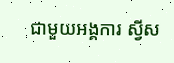ជាមួយអង្គការ ស្វីស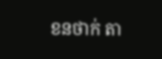ខនថាក់ តា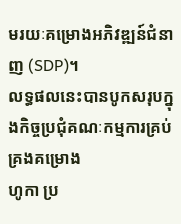មរយៈគម្រោងអភិវឌ្ឍន៍ជំនាញ (SDP)។
លទ្ធផលនេះបានបូកសរុបក្នុងកិច្ចប្រជុំគណៈកម្មការគ្រប់គ្រងគម្រោង
ហូកា ប្រ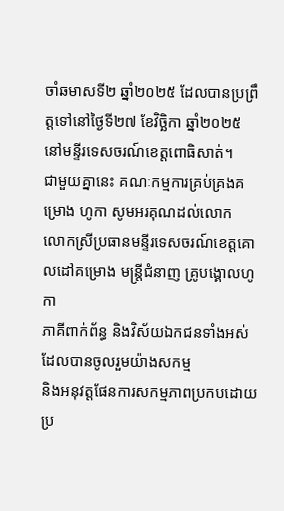ចាំឆមាសទី២ ឆ្នាំ២០២៥ ដែលបានប្រព្រឹត្តទៅនៅថ្ងៃទី២៧ ខែវិច្ឆិកា ឆ្នាំ២០២៥
នៅមន្ទីរទេសចរណ៍ខេត្តពោធិសាត់។
ជាមួយគ្នានេះ គណៈកម្មការគ្រប់គ្រងគម្រោង ហូកា សូមអរគុណដល់លោក
លោកស្រីប្រធានមន្ទីរទេសចរណ៍ខេត្តគោលដៅគម្រោង មន្ត្រីជំនាញ គ្រូបង្គោលហូកា
ភាគីពាក់ព័ន្ធ និងវិស័យឯកជនទាំងអស់ ដែលបានចូលរួមយ៉ាងសកម្ម
និងអនុវត្តផែនការសកម្មភាពប្រកបដោយប្រ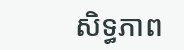សិទ្ធភាព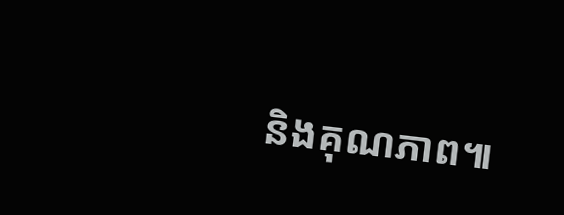និងគុណភាព៕